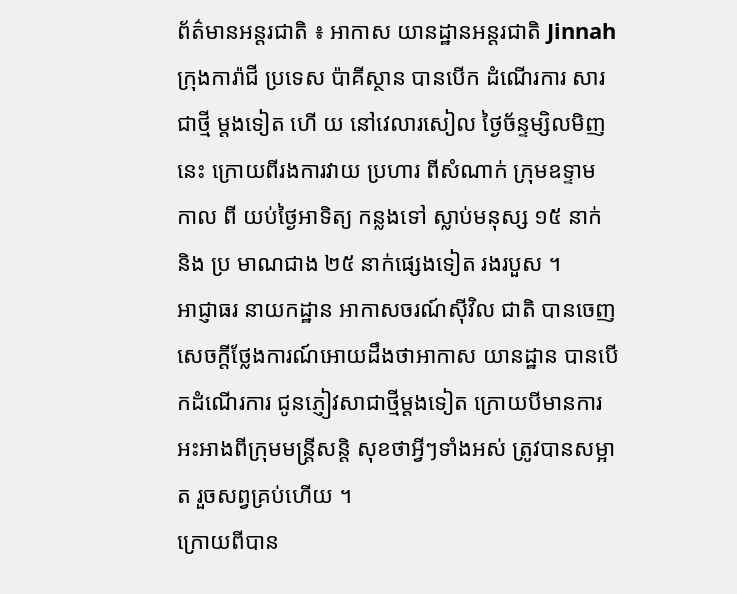ព័ត៌មានអន្តរជាតិ ៖ អាកាស យានដ្ឋានអន្តរជាតិ Jinnah ក្រុងការ៉ាជី ប្រទេស ប៉ាគីស្ថាន បានបើក ដំណើរការ សារជាថ្មី ម្តងទៀត ហើ យ នៅវេលារសៀល ថ្ងៃច័ន្ទម្សិលមិញនេះ ក្រោយពីរងការវាយ ប្រហារ ពីសំណាក់ ក្រុមឧទ្ទាម កាល ពី យប់ថ្ងៃអាទិត្យ កន្លងទៅ ស្លាប់មនុស្ស ១៥ នាក់ និង ប្រ មាណជាង ២៥ នាក់ផ្សេងទៀត រងរបួស ។
អាជ្ញាធរ នាយកដ្ឋាន អាកាសចរណ៍ស៊ីវិល ជាតិ បានចេញសេចក្តីថ្លែងការណ៍អោយដឹងថាអាកាស យានដ្ឋាន បានបើកដំណើរការ ជូនភ្ញៀវសាជាថ្មីម្តងទៀត ក្រោយបីមានការអះអាងពីក្រុមមន្រ្តីសន្តិ សុខថាអ្វីៗទាំងអស់ ត្រូវបានសម្អាត រួចសព្វគ្រប់ហើយ ។
ក្រោយពីបាន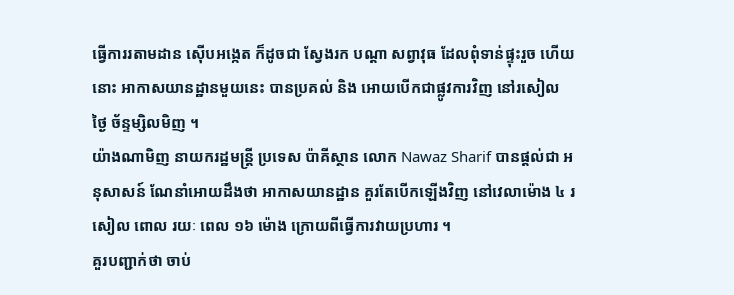ធ្វើការរតាមដាន ស៊ើបអង្កេត ក៏ដូចជា ស្វែងរក បណ្តា សព្វាវុធ ដែលពុំទាន់ផ្ទុះរួច ហើយនោះ អាកាសយានដ្ឋានមួយនេះ បានប្រគល់ និង អោយបើកជាផ្លូវការវិញ នៅរសៀល ថ្ងៃ ច័ន្ទម្សិលមិញ ។
យ៉ាងណាមិញ នាយករដ្ឋមន្រ្តី ប្រទេស ប៉ាគីស្ថាន លោក Nawaz Sharif បានផ្តល់ជា អនុសាសន៍ ណែនាំអោយដឹងថា អាកាសយានដ្ឋាន គួរតែបើកឡើងវិញ នៅវេលាម៉ោង ៤ រសៀល ពោល រយៈ ពេល ១៦ ម៉ោង ក្រោយពីធ្វើការវាយប្រហារ ។
គួរបញ្ជាក់ថា ចាប់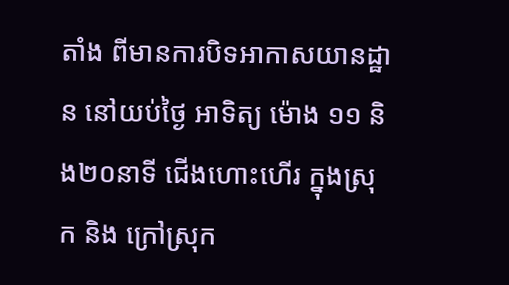តាំង ពីមានការបិទអាកាសយានដ្ឋាន នៅយប់ថ្ងៃ អាទិត្យ ម៉ោង ១១ និង២០នាទី ជើងហោះហើរ ក្នុងស្រុក និង ក្រៅស្រុក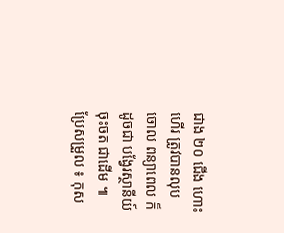ជាង ២០ ជើង ហោះហើរ ត្រូវបានលុបចោល ពន្យាពេល ក៏ដូចជា បង្វែរស្ថានីយ៍ចុះចត ជាដើម ៕
ប្រែសម្រួល ៖ កុស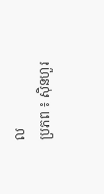ល
ប្រភព ៖ ស៊ិនហួរ